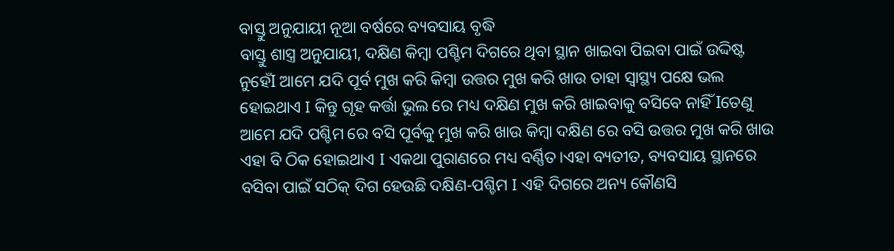ବାସ୍ତୁ ଅନୁଯାୟୀ ନୂଆ ବର୍ଷରେ ବ୍ୟବସାୟ ବୃଦ୍ଧି
ବାସ୍ତୁ ଶାସ୍ତ୍ର ଅନୁଯାୟୀ, ଦକ୍ଷିଣ କିମ୍ବା ପଶ୍ଚିମ ଦିଗରେ ଥିବା ସ୍ଥାନ ଖାଇବା ପିଇବା ପାଇଁ ଉଦ୍ଦିଷ୍ଟ ନୁହେଁI ଆମେ ଯଦି ପୂର୍ବ ମୁଖ କରି କିମ୍ବା ଉତ୍ତର ମୁଖ କରି ଖାଉ ତାହା ସ୍ୱାସ୍ଥ୍ୟ ପକ୍ଷେ ଭଲ ହୋଇଥାଏ I କିନ୍ତୁ ଗୃହ କର୍ତ୍ତା ଭୁଲ ରେ ମଧ୍ୟ ଦକ୍ଷିଣ ମୁଖ କରି ଖାଇବାକୁ ବସିବେ ନାହିଁ Iତେଣୁ ଆମେ ଯଦି ପଶ୍ଚିମ ରେ ବସି ପୂର୍ବକୁ ମୁଖ କରି ଖାଉ କିମ୍ବା ଦକ୍ଷିଣ ରେ ବସି ଉତ୍ତର ମୁଖ କରି ଖାଉ ଏହା ବି ଠିକ ହୋଇଥାଏ I ଏକଥା ପୁରାଣରେ ମଧ୍ୟ ବର୍ଣ୍ଣିତ।ଏହା ବ୍ୟତୀତ, ବ୍ୟବସାୟ ସ୍ଥାନରେ ବସିବା ପାଇଁ ସଠିକ୍ ଦିଗ ହେଉଛି ଦକ୍ଷିଣ-ପଶ୍ଚିମ I ଏହି ଦିଗରେ ଅନ୍ୟ କୌଣସି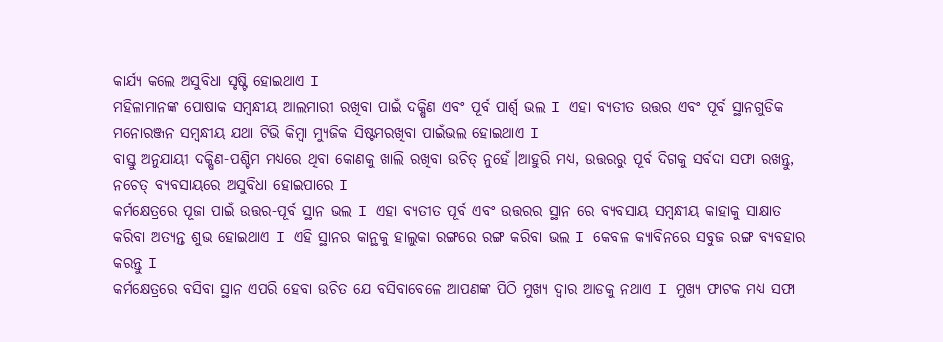କାର୍ଯ୍ୟ କଲେ ଅସୁବିଧା ସୃଷ୍ଟି ହୋଇଥାଏ I
ମହିଳାମାନଙ୍କ ପୋଷାକ ସମ୍ବନ୍ଧୀୟ ଆଲମାରୀ ରଖିବା ପାଇଁ ଦକ୍ଷିଣ ଏବଂ ପୂର୍ବ ପାର୍ଶ୍ୱ ଭଲ I ଏହା ବ୍ୟତୀତ ଉତ୍ତର ଏବଂ ପୂର୍ବ ସ୍ଥାନଗୁଡିକ ମନୋରଞ୍ଜନ ସମ୍ବନ୍ଧୀୟ ଯଥା ଟିଭି କିମ୍ବା ମ୍ୟୁଜିକ ସିଷ୍ଟମରଖିବା ପାଇଁଭଲ ହୋଇଥାଏ I
ବାସ୍ତୁ ଅନୁଯାୟୀ ଦକ୍ଷିଣ-ପଶ୍ଚିମ ମଧ୍ୟରେ ଥିବା କୋଣକୁ ଖାଲି ରଖିବା ଉଚିତ୍ ନୁହେଁ।ଆହୁରି ମଧ୍ୟ, ଉତ୍ତରରୁ ପୂର୍ବ ଦିଗକୁ ସର୍ବଦା ସଫା ରଖନ୍ତୁ, ନଚେତ୍ ବ୍ୟବସାୟରେ ଅସୁବିଧା ହୋଇପାରେ I
କର୍ମକ୍ଷେତ୍ରରେ ପୂଜା ପାଇଁ ଉତ୍ତର-ପୂର୍ବ ସ୍ଥାନ ଭଲ I ଏହା ବ୍ୟତୀତ ପୂର୍ବ ଏବଂ ଉତ୍ତରର ସ୍ଥାନ ରେ ବ୍ୟବସାୟ ସମ୍ବନ୍ଧୀୟ କାହାକୁ ସାକ୍ଷାତ କରିବା ଅତ୍ୟନ୍ତ ଶୁଭ ହୋଇଥାଏ I ଏହି ସ୍ଥାନର କାନ୍ଥକୁ ହାଲୁକା ରଙ୍ଗରେ ରଙ୍ଗ କରିବା ଭଲ I କେବଳ କ୍ୟାବିନରେ ସବୁଜ ରଙ୍ଗ ବ୍ୟବହାର କରନ୍ତୁ I
କର୍ମକ୍ଷେତ୍ରରେ ବସିବା ସ୍ଥାନ ଏପରି ହେବା ଉଚିତ ଯେ ବସିବାବେଳେ ଆପଣଙ୍କ ପିଠି ମୁଖ୍ୟ ଦ୍ୱାର ଆଡକୁ ନଥାଏ I ମୁଖ୍ୟ ଫାଟକ ମଧ୍ୟ ସଫା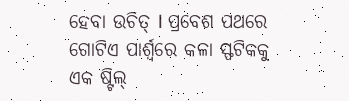ହେବା ଉଚିତ୍ I ପ୍ରବେଶ ପଥରେ ଗୋଟିଏ ପାର୍ଶ୍ୱରେ କଳା ସ୍ଫଟିକକୁ ଏକ ଷ୍ଟିଲ୍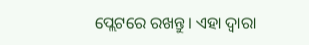ପ୍ଲେଟରେ ରଖନ୍ତୁ। ଏହା ଦ୍ୱାରା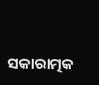ସକାରାତ୍ମକ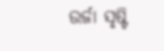ଉର୍ଜା ସୃଷ୍ଟି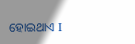ହୋଇଥାଏ I